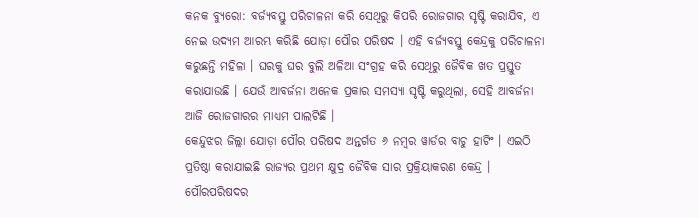କନକ ବ୍ୟୁରୋ: ବର୍ଜ୍ୟବସ୍ତୁ ପରିଚାଳନା କରି ସେଥିରୁ କିପରି ରୋଜଗାର ସୃଷ୍ଟି କରାଯିବ, ଏ ନେଇ ଉଦ୍ୟମ ଆରମ୍ଭ କରିଛି ଯୋଡ଼ା ପୌର ପରିଷଦ । ଏହି ବର୍ଜ୍ୟବସ୍ତୁ କେନ୍ଦ୍ରକୁ ପରିଚାଳନା କରୁଛନ୍ତି ମହିଳା । ଘରକୁ ଘର ବୁଲି ଅଳିଆ ସଂଗ୍ରହ କରି ସେଥିରୁ ଜୈବିକ ଖତ ପ୍ରସ୍ତୁତ କରାଯାଉଛି । ଯେଉଁ ଆବର୍ଜନା ଅନେକ ପ୍ରକାର ସମସ୍ୟା ସୃଷ୍ଟି କରୁଥିଲା, ସେହି ଆବର୍ଜନା ଆଜି ରୋଜଗାରର ମାଧ୍ୟମ ପାଲଟିଛି ।
କେନ୍ଦୁଝର ଜିଲ୍ଲା ଯୋଡ଼ା ପୌର ପରିଷଦ ଅନ୍ତର୍ଗତ ୬ ନମ୍ବର ୱାର୍ଡର ବାଚୁ ହାଟିଂ । ଏଇଠି ପ୍ରତିଷ୍ଠା କରାଯାଇଛି ରାଜ୍ୟର ପ୍ରଥମ କ୍ଷୁଦ୍ର ଜୈବିକ ସାର ପ୍ରକ୍ରିୟାକରଣ କେନ୍ଦ୍ର । ପୌରପରିଷଦର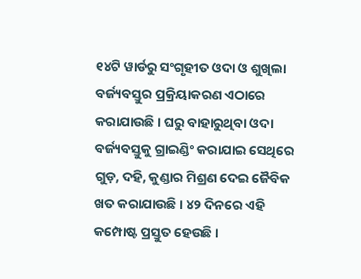୧୪ଟି ୱାର୍ଡରୁ ସଂଗୃହୀତ ଓଦା ଓ ଶୁଖିଲା ବର୍ଜ୍ୟବସ୍ତୁର ପ୍ରକ୍ରିୟାକରଣ ଏଠାରେ କରାଯାଉଛି । ଘରୁ ବାହାରୁଥିବା ଓଦା ବର୍ଜ୍ୟବସ୍ତୁକୁ ଗ୍ରାଇଣ୍ଡିଂ କରାଯାଇ ସେଥିରେ ଗୁଡ଼, ଦହି, କୁଣ୍ଡାର ମିଶ୍ରଣ ଦେଇ ଜୈବିକ ଖତ କରାଯାଉଛି । ୪୨ ଦିନରେ ଏହି କମ୍ପୋଷ୍ଟ ପ୍ରସ୍ତୁତ ହେଉଛି ।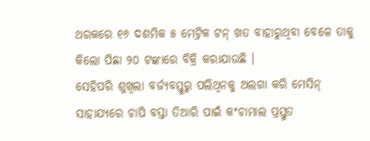ଥରକରେ ୧୬ ଦଶମିକ ୫ ମେଟ୍ରିକ ଟନ୍ ଖତ ବାହାରୁଥିବା ବେଳେ ତାକୁ କିଲୋ ପିଛା ୨୦ ଟଙ୍କାରେ ବିକ୍ରି କରାଯାଉଛି ।
ସେହିପରି ଶୁଖିଲା ବର୍ଜ୍ୟବସ୍ତୁରୁ ପଲିଥିନକୁ ଅଲଗା କରି ମେସିନ୍ ସାହାଯ୍ୟରେ ଚାପି ବସ୍ତା ତିଆରି ପାଇଁ କଂଚାମାଲ ପ୍ରସ୍ତୁତ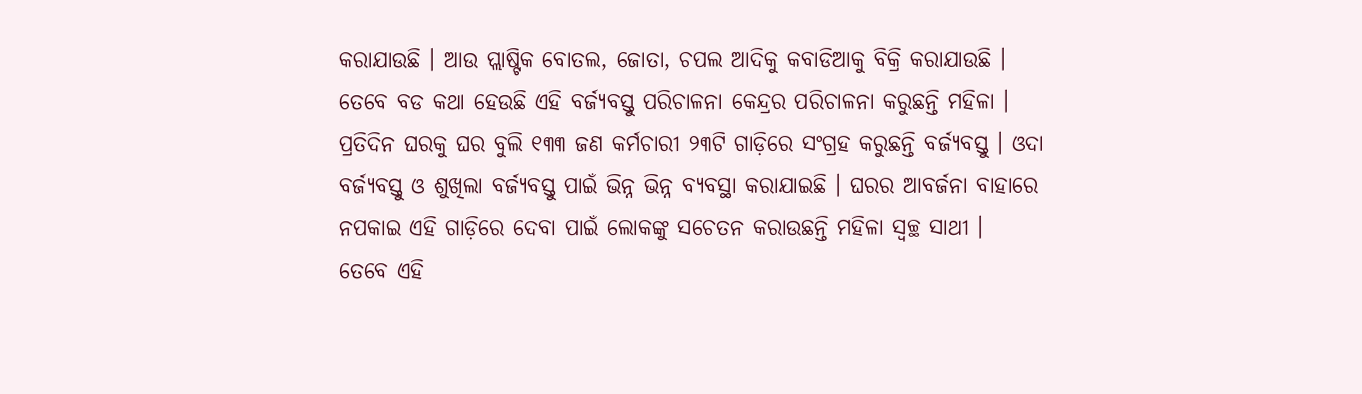କରାଯାଉଛି । ଆଉ ପ୍ଲାଷ୍ଟିକ ବୋତଲ, ଜୋତା, ଚପଲ ଆଦିକୁ କବାଡିଆକୁ ବିକ୍ରି କରାଯାଉଛି । ତେବେ ବଡ କଥା ହେଉଛି ଏହି ବର୍ଜ୍ୟବସ୍ତୁ ପରିଚାଳନା କେନ୍ଦ୍ରର ପରିଚାଳନା କରୁଛନ୍ତି ମହିଳା । ପ୍ରତିଦିନ ଘରକୁ ଘର ବୁଲି ୧୩୩ ଜଣ କର୍ମଚାରୀ ୨୩ଟି ଗାଡ଼ିରେ ସଂଗ୍ରହ କରୁଛନ୍ତି ବର୍ଜ୍ୟବସ୍ତୁ । ଓଦା ବର୍ଜ୍ୟବସ୍ତୁ ଓ ଶୁଖିଲା ବର୍ଜ୍ୟବସ୍ତୁ ପାଇଁ ଭିନ୍ନ ଭିନ୍ନ ବ୍ୟବସ୍ଥା କରାଯାଇଛି । ଘରର ଆବର୍ଜନା ବାହାରେ ନପକାଇ ଏହି ଗାଡ଼ିରେ ଦେବା ପାଇଁ ଲୋକଙ୍କୁ ସଚେତନ କରାଉଛନ୍ତି ମହିଳା ସ୍ୱଚ୍ଛ ସାଥୀ ।
ତେବେ ଏହି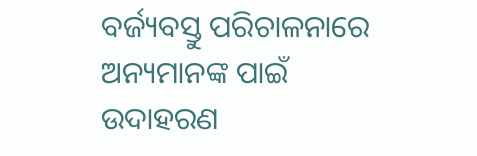ବର୍ଜ୍ୟବସ୍ତୁ ପରିଚାଳନାରେ ଅନ୍ୟମାନଙ୍କ ପାଇଁ ଉଦାହରଣ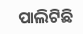ପାଲିଟିଛି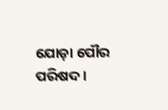ଯୋଡ଼ା ପୌର ପରିଷଦ ।